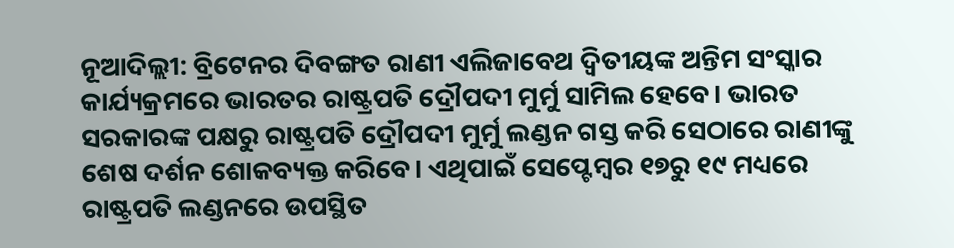ନୂଆଦିଲ୍ଲୀ: ବ୍ରିଟେନର ଦିବଙ୍ଗତ ରାଣୀ ଏଲିଜାବେଥ ଦ୍ୱିତୀୟଙ୍କ ଅନ୍ତିମ ସଂସ୍କାର କାର୍ଯ୍ୟକ୍ରମରେ ଭାରତର ରାଷ୍ଟ୍ରପତି ଦ୍ରୌପଦୀ ମୁର୍ମୁ ସାମିଲ ହେବେ। ଭାରତ ସରକାରଙ୍କ ପକ୍ଷରୁ ରାଷ୍ଟ୍ରପତି ଦ୍ରୌପଦୀ ମୁର୍ମୁ ଲଣ୍ଡନ ଗସ୍ତ କରି ସେଠାରେ ରାଣୀଙ୍କୁ ଶେଷ ଦର୍ଶନ ଶୋକବ୍ୟକ୍ତ କରିବେ। ଏଥିପାଇଁ ସେପ୍ଟେମ୍ବର ୧୭ରୁ ୧୯ ମଧ୍ୟରେ ରାଷ୍ଟ୍ରପତି ଲଣ୍ଡନରେ ଉପସ୍ଥିତ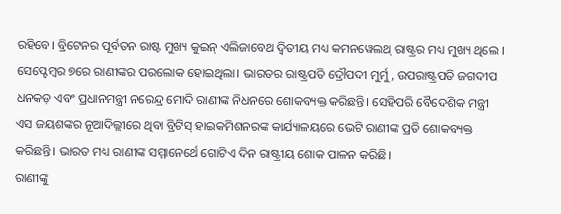ରହିବେ। ବ୍ରିଟେନର ପୂର୍ବତନ ରାଷ୍ଟ ମୁଖ୍ୟ କୁଇନ୍ ଏଲିଜାବେଥ ଦ୍ୱିତୀୟ ମଧ୍ୟ କମନୱେଲଥ୍ ରାଷ୍ଟ୍ରର ମଧ୍ୟ ମୁଖ୍ୟ ଥିଲେ । ସେପ୍ଟେମ୍ବର ୭ରେ ରାଣୀଙ୍କର ପରଲୋକ ହୋଇଥିଲା। ଭାରତର ରାଷ୍ଟ୍ରପତି ଦ୍ରୌପଦୀ ମୁର୍ମୁ, ଉପରାଷ୍ଟ୍ରପତି ଜଗଦୀପ ଧନକଡ଼ ଏବଂ ପ୍ରଧାନମନ୍ତ୍ରୀ ନରେନ୍ଦ୍ର ମୋଦି ରାଣୀଙ୍କ ନିଧନରେ ଶୋକବ୍ୟକ୍ତ କରିଛନ୍ତି। ସେହିପରି ବୈଦେଶିକ ମନ୍ତ୍ରୀ ଏସ ଜୟଶଙ୍କର ନୂଆଦିଲ୍ଲୀରେ ଥିବା ବ୍ରିଟିସ୍ ହାଇକମିଶନରଙ୍କ କାର୍ଯ୍ୟାଳୟରେ ଭେଟି ରାଣୀଙ୍କ ପ୍ରତି ଶୋକବ୍ୟକ୍ତ କରିଛନ୍ତି। ଭାରତ ମଧ୍ୟ ରାଣୀଙ୍କ ସମ୍ମାନେର୍ଥେ ଗୋଟିଏ ଦିନ ରାଷ୍ଟ୍ରୀୟ ଶୋକ ପାଳନ କରିଛି।
ରାଣୀଙ୍କୁ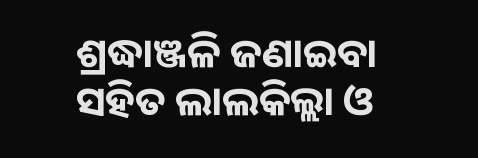ଶ୍ରଦ୍ଧାଞ୍ଜଳି ଜଣାଇବା ସହିତ ଲାଲକିଲ୍ଲା ଓ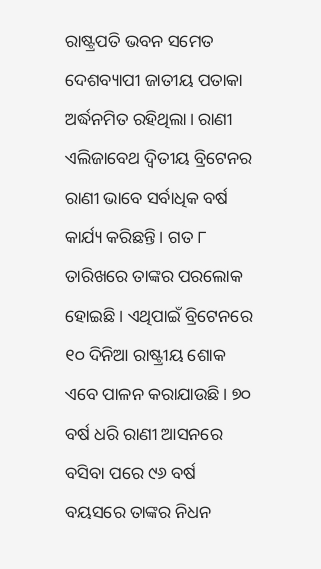ରାଷ୍ଟ୍ରପତି ଭବନ ସମେତ ଦେଶବ୍ୟାପୀ ଜାତୀୟ ପତାକା ଅର୍ଦ୍ଧନମିତ ରହିଥିଲା। ରାଣୀ ଏଲିଜାବେଥ ଦ୍ୱିତୀୟ ବ୍ରିଟେନର ରାଣୀ ଭାବେ ସର୍ବାଧିକ ବର୍ଷ କାର୍ଯ୍ୟ କରିଛନ୍ତି। ଗତ ୮ ତାରିଖରେ ତାଙ୍କର ପରଲୋକ ହୋଇଛି। ଏଥିପାଇଁ ବ୍ରିଟେନରେ ୧୦ ଦିନିଆ ରାଷ୍ଟ୍ରୀୟ ଶୋକ ଏବେ ପାଳନ କରାଯାଉଛି। ୭୦ ବର୍ଷ ଧରି ରାଣୀ ଆସନରେ ବସିବା ପରେ ୯୬ ବର୍ଷ ବୟସରେ ତାଙ୍କର ନିଧନ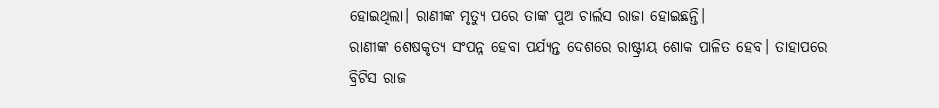ହୋଇଥିଲା। ରାଣୀଙ୍କ ମୃତ୍ୟୁ ପରେ ତାଙ୍କ ପୁଅ ଚାର୍ଲସ ରାଜା ହୋଇଛନ୍ତି।
ରାଣୀଙ୍କ ଶେଷକୃତ୍ୟ ସଂପନ୍ନ ହେବା ପର୍ଯ୍ୟନ୍ତ ଦେଶରେ ରାଷ୍ଟ୍ରୀୟ ଶୋକ ପାଳିତ ହେବ। ତାହାପରେ ବ୍ରିଟିସ ରାଜ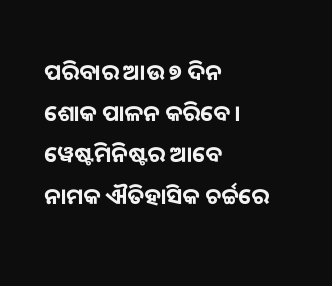ପରିବାର ଆଉ ୭ ଦିନ ଶୋକ ପାଳନ କରିବେ। ୱେଷ୍ଟମିନିଷ୍ଟର ଆବେ ନାମକ ଐତିହାସିକ ଚର୍ଚ୍ଚରେ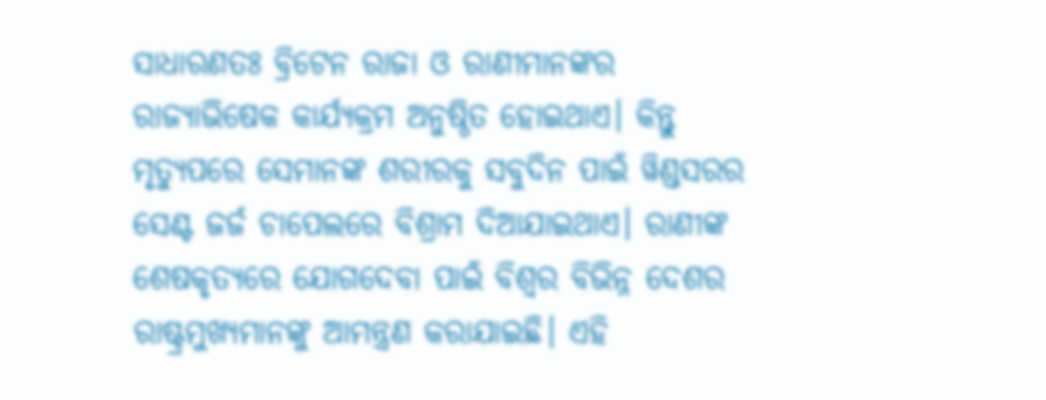ସାଧାରଣତଃ ବ୍ରିଟେନ ରାଜା ଓ ରାଣୀମାନଙ୍କର ରାଜ୍ୟାଭିଷେକ କାର୍ଯ୍ୟକ୍ରମ ଅନୁଷ୍ଠିତ ହୋଇଥାଏ। କିନ୍ତୁ ମୃତ୍ୟୁପରେ ସେମାନଙ୍କ ଶରୀରକୁ ସବୁଦିନ ପାଇଁ ୱିଣ୍ଡସରର ସେଣ୍ଟ ଜର୍ଜ ଚାପେଲରେ ବିଶ୍ରାମ ଦିଆଯାଇଥାଏ। ରାଣୀଙ୍କ ଶେଷକୃତ୍ୟରେ ଯୋଗଦେବା ପାଇଁ ବିଶ୍ୱର ବିଭିନ୍ନ ଦେଶର ରାଷ୍ଟ୍ରମୁଖ୍ୟମାନଙ୍କୁ ଆମନ୍ତ୍ରଣ କରାଯାଇଛି। ଏହି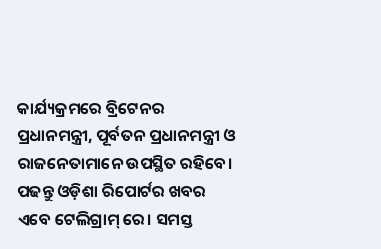କାର୍ଯ୍ୟକ୍ରମରେ ବ୍ରିଟେନର ପ୍ରଧାନମନ୍ତ୍ରୀ, ପୂର୍ବତନ ପ୍ରଧାନମନ୍ତ୍ରୀ ଓ ରାଜନେତାମାନେ ଉପସ୍ଥିତ ରହିବେ।
ପଢନ୍ତୁ ଓଡ଼ିଶା ରିପୋର୍ଟର ଖବର ଏବେ ଟେଲିଗ୍ରାମ୍ ରେ। ସମସ୍ତ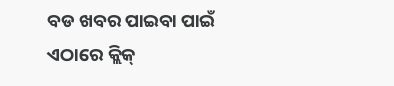ବଡ ଖବର ପାଇବା ପାଇଁ ଏଠାରେ କ୍ଲିକ୍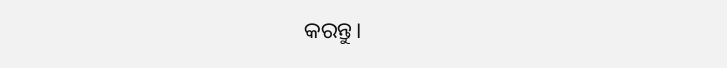କରନ୍ତୁ।